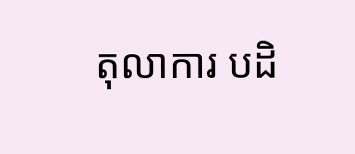តុលាការ បដិ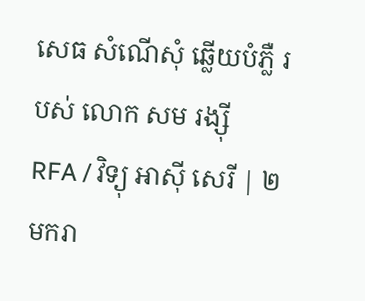សេធ សំណើសុំ ឆ្លើយបំភ្លឺ របស់ លោក សម រង្ស៊ី
RFA / វិទ្យុ អាស៊ី សេរី | ២ មករា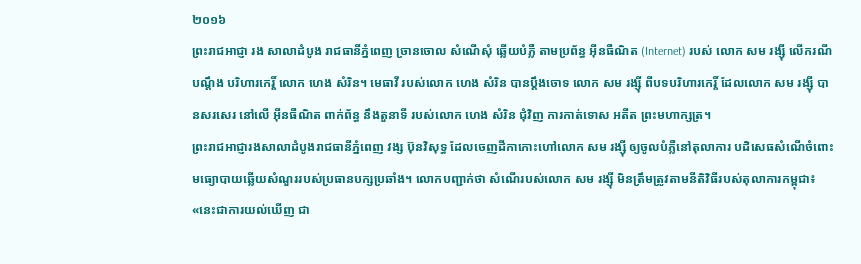២០១៦
ព្រះរាជអាជ្ញា រង សាលាដំបូង រាជធានីភ្នំពេញ ច្រានចោល សំណើសុំ ឆ្លើយបំភ្លឺ តាមប្រព័ន្ធ អ៊ីនធឺណិត (Internet) របស់ លោក សម រង្ស៊ី លើករណី បណ្ដឹង បរិហារកេរ្តិ៍ លោក ហេង សំរិន។ មេធាវី របស់លោក ហេង សំរិន បានប្ដឹងចោទ លោក សម រង្ស៊ី ពីបទបរិហារកេរ្តិ៍ ដែលលោក សម រង្ស៊ី បានសរសេរ នៅលើ អ៊ីនធឺណិត ពាក់ព័ន្ធ នឹងតួនាទី របស់លោក ហេង សំរិន ជុំវិញ ការកាត់ទោស អតីត ព្រះមហាក្សត្រ។
ព្រះរាជអាជ្ញារងសាលាដំបូងរាជធានីភ្នំពេញ វង្ស ប៊ុនវិសុទ្ធ ដែលចេញដីកាកោះហៅលោក សម រង្ស៊ី ឲ្យចូលបំភ្លឺនៅតុលាការ បដិសេធសំណើចំពោះមធ្យោបាយឆ្លើយសំណួររបស់ប្រធានបក្សប្រឆាំង។ លោកបញ្ជាក់ថា សំណើរបស់លោក សម រង្ស៊ី មិនត្រឹមត្រូវតាមនីតិវិធីរបស់តុលាការកម្ពុជា៖ «នេះជាការយល់ឃើញ ជា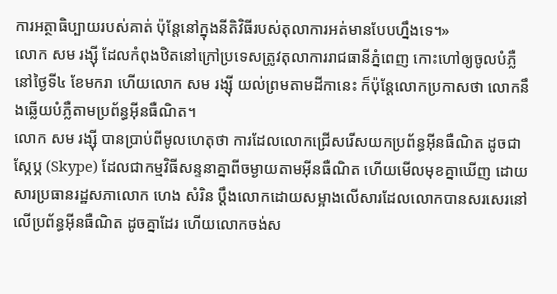ការអត្ថាធិប្បាយរបស់គាត់ ប៉ុន្តែនៅក្នុងនីតិវិធីរបស់តុលាការអត់មានបែបហ្នឹងទេ។»
លោក សម រង្ស៊ី ដែលកំពុងឋិតនៅក្រៅប្រទេសត្រូវតុលាការរាជធានីភ្នំពេញ កោះហៅឲ្យចូលបំភ្លឺនៅថ្ងៃទី៤ ខែមករា ហើយលោក សម រង្ស៊ី យល់ព្រមតាមដីកានេះ ក៏ប៉ុន្តែលោកប្រកាសថា លោកនឹងឆ្លើយបំភ្លឺតាមប្រព័ន្ធអ៊ីនធឺណិត។
លោក សម រង្ស៊ី បានប្រាប់ពីមូលហេតុថា ការដែលលោកជ្រើសរើសយកប្រព័ន្ធអ៊ីនធឺណិត ដូចជាស្កែប្ភ (Skype) ដែលជាកម្មវិធីសន្ទនាគ្នាពីចម្ងាយតាមអ៊ីនធឺណិត ហើយមើលមុខគ្នាឃើញ ដោយសារប្រធានរដ្ឋសភាលោក ហេង សំរិន ប្ដឹងលោកដោយសម្អាងលើសារដែលលោកបានសរសេរនៅលើប្រព័ន្ធអ៊ីនធឺណិត ដូចគ្នាដែរ ហើយលោកចង់ស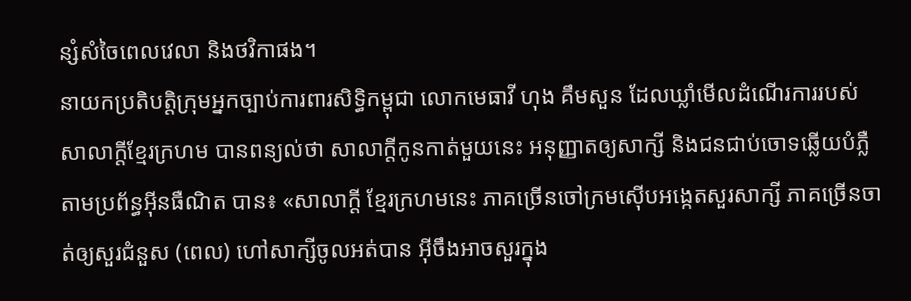ន្សំសំចៃពេលវេលា និងថវិកាផង។
នាយកប្រតិបត្តិក្រុមអ្នកច្បាប់ការពារសិទ្ធិកម្ពុជា លោកមេធាវី ហុង គឹមសួន ដែលឃ្លាំមើលដំណើរការរបស់សាលាក្ដីខ្មែរក្រហម បានពន្យល់ថា សាលាក្ដីកូនកាត់មួយនេះ អនុញ្ញាតឲ្យសាក្សី និងជនជាប់ចោទឆ្លើយបំភ្លឺតាមប្រព័ន្ធអ៊ីនធឺណិត បាន៖ «សាលាក្ដី ខ្មែរក្រហមនេះ ភាគច្រើនចៅក្រមស៊ើបអង្កេតសួរសាក្សី ភាគច្រើនចាត់ឲ្យសួរជំនួស (ពេល) ហៅសាក្សីចូលអត់បាន អ៊ីចឹងអាចសួរក្នុង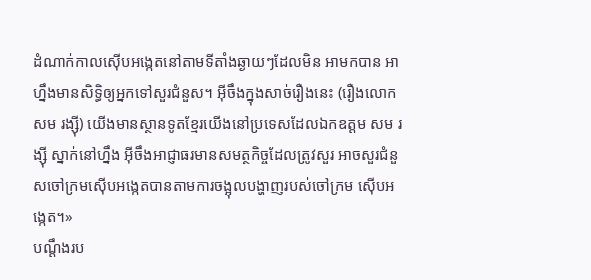ដំណាក់កាលស៊ើបអង្កេតនៅតាមទីតាំងឆ្ងាយៗដែលមិន អាមកបាន អាហ្នឹងមានសិទ្ធិឲ្យអ្នកទៅសួរជំនួស។ អ៊ីចឹងក្នុងសាច់រឿងនេះ (រឿងលោក សម រង្ស៊ី) យើងមានស្ថានទូតខ្មែរយើងនៅប្រទេសដែលឯកឧត្ដម សម រង្ស៊ី ស្នាក់នៅហ្នឹង អ៊ីចឹងអាជ្ញាធរមានសមត្ថកិច្ចដែលត្រូវសួរ អាចសួរជំនួសចៅក្រមស៊ើបអង្កេតបានតាមការចង្អុលបង្ហាញរបស់ចៅក្រម ស៊ើបអង្កេត។»
បណ្ដឹងរប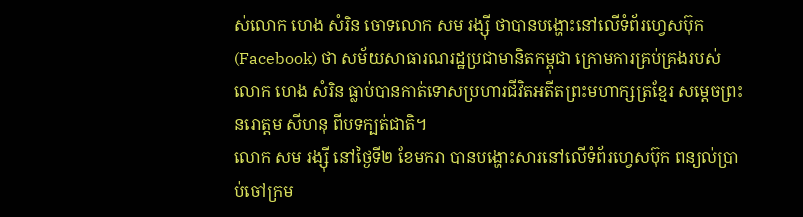ស់លោក ហេង សំរិន ចោទលោក សម រង្ស៊ី ថាបានបង្ហោះនៅលើទំព័រហ្វេសប៊ុក (Facebook) ថា សម័យសាធារណរដ្ឋប្រជាមានិតកម្ពុជា ក្រោមការគ្រប់គ្រងរបស់លោក ហេង សំរិន ធ្លាប់បានកាត់ទោសប្រហារជីវិតអតីតព្រះមហាក្សត្រខ្មែរ សម្ដេចព្រះនរោត្តម សីហនុ ពីបទក្បត់ជាតិ។
លោក សម រង្ស៊ី នៅថ្ងៃទី២ ខែមករា បានបង្ហោះសារនៅលើទំព័រហ្វេសប៊ុក ពន្យល់ប្រាប់ចៅក្រម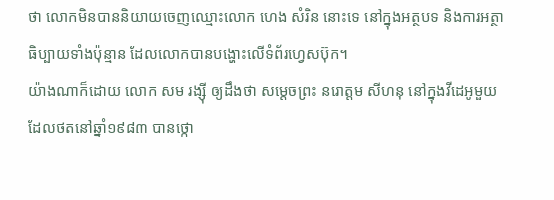ថា លោកមិនបាននិយាយចេញឈ្មោះលោក ហេង សំរិន នោះទេ នៅក្នុងអត្ថបទ និងការអត្ថាធិប្បាយទាំងប៉ុន្មាន ដែលលោកបានបង្ហោះលើទំព័រហ្វេសប៊ុក។
យ៉ាងណាក៏ដោយ លោក សម រង្ស៊ី ឲ្យដឹងថា សម្ដេចព្រះ នរោត្តម សីហនុ នៅក្នុងវីដេអូមួយដែលថតនៅឆ្នាំ១៩៨៣ បានថ្កោ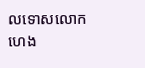លទោសលោក ហេង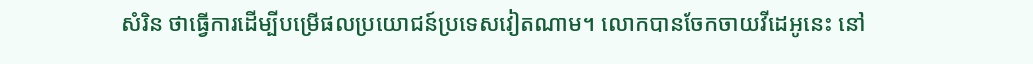សំរិន ថាធ្វើការដើម្បីបម្រើផលប្រយោជន៍ប្រទេសវៀតណាម។ លោកបានចែកចាយវីដេអូនេះ នៅ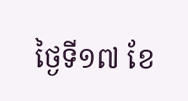ថ្ងៃទី១៧ ខែ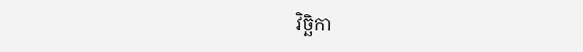វិច្ឆិកា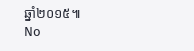ឆ្នាំ២០១៥៕
No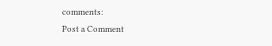comments:
Post a Comment